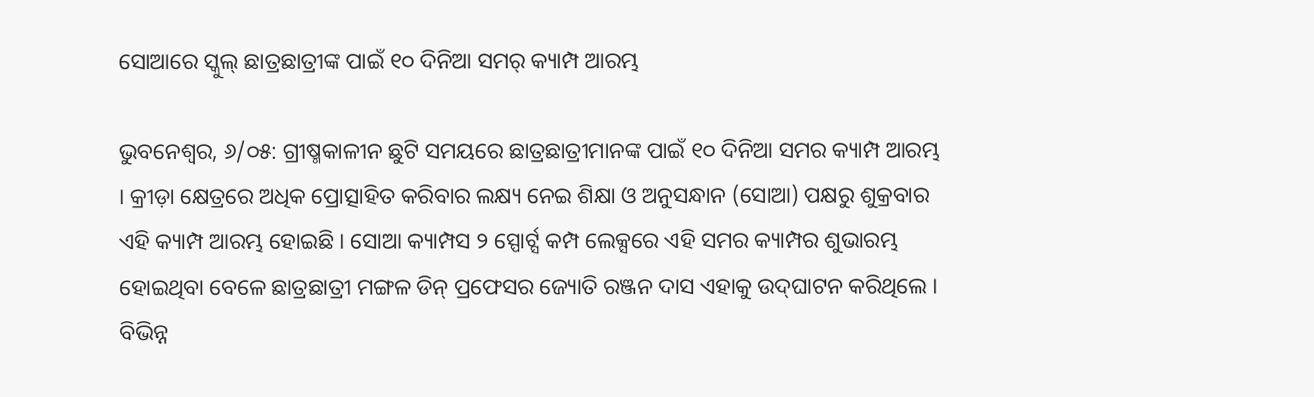ସୋଆରେ ସ୍କୁଲ୍ ଛାତ୍ରଛାତ୍ରୀଙ୍କ ପାଇଁ ୧୦ ଦିନିଆ ସମର୍ କ୍ୟାମ୍ପ ଆରମ୍ଭ

ଭୁବନେଶ୍ୱର, ୬/୦୫: ଗ୍ରୀଷ୍ମକାଳୀନ ଛୁଟି ସମୟରେ ଛାତ୍ରଛାତ୍ରୀମାନଙ୍କ ପାଇଁ ୧୦ ଦିନିଆ ସମର କ୍ୟାମ୍ପ ଆରମ୍ଭ । କ୍ରୀଡ଼ା କ୍ଷେତ୍ରରେ ଅଧିକ ପ୍ରୋତ୍ସାହିତ କରିବାର ଲକ୍ଷ୍ୟ ନେଇ ଶିକ୍ଷା ଓ ଅନୁସନ୍ଧାନ (ସୋଆ) ପକ୍ଷରୁ ଶୁକ୍ରବାର ଏହି କ୍ୟାମ୍ପ ଆରମ୍ଭ ହୋଇଛି । ସୋଆ କ୍ୟାମ୍ପସ ୨ ସ୍ପୋର୍ଟ୍ସ କମ୍ପ ଲେକ୍ସରେ ଏହି ସମର କ୍ୟାମ୍ପର ଶୁଭାରମ୍ଭ ହୋଇଥିବା ବେଳେ ଛାତ୍ରଛାତ୍ରୀ ମଙ୍ଗଳ ଡିନ୍ ପ୍ରଫେସର ଜ୍ୟୋତି ରଞ୍ଜନ ଦାସ ଏହାକୁ ଉଦ୍‌ଘାଟନ କରିଥିଲେ । ବିଭିନ୍ନ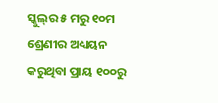ସ୍କୁଲ୍‌ର ୫ ମରୁ ୧୦ମ ଶ୍ରେଣୀର ଅଧ୍ୟୟନ କରୁଥିବା ପ୍ରାୟ ୧୦୦ରୁ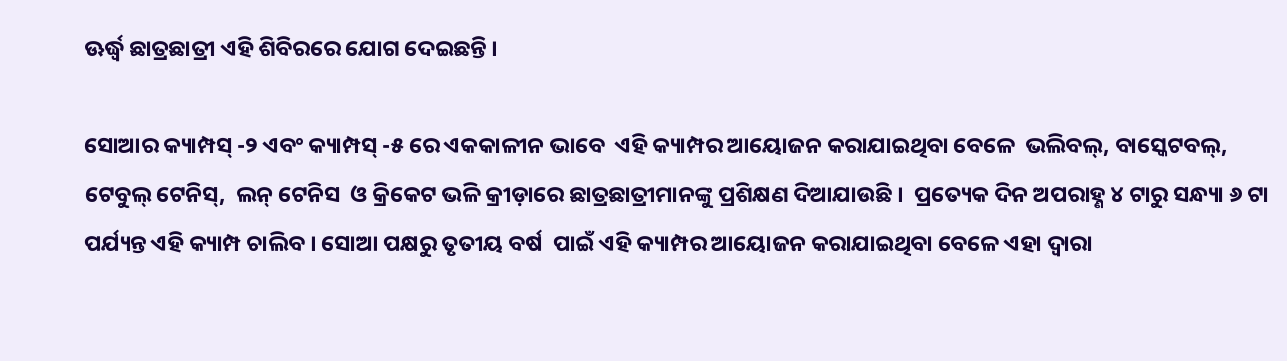ଊର୍ଦ୍ଧ୍ୱ ଛାତ୍ରଛାତ୍ରୀ ଏହି ଶିବିରରେ ଯୋଗ ଦେଇଛନ୍ତି ।

ସୋଆର କ୍ୟାମ୍ପସ୍ -୨ ଏବଂ କ୍ୟାମ୍ପସ୍ -୫ ରେ ଏକକାଳୀନ ଭାବେ  ଏହି କ୍ୟାମ୍ପର ଆୟୋଜନ କରାଯାଇଥିବା ବେଳେ  ଭଲିବଲ୍‌, ବାସ୍କେଟବଲ୍‌,  ଟେବୁଲ୍ ଟେନିସ୍‌,  ଲନ୍ ଟେନିସ  ଓ କ୍ରିକେଟ ଭଳି କ୍ରୀଡ଼ାରେ ଛାତ୍ରଛାତ୍ରୀମାନଙ୍କୁ ପ୍ରଶିକ୍ଷଣ ଦିଆଯାଉଛି ।  ପ୍ରତ୍ୟେକ ଦିନ ଅପରାହ୍ଣ ୪ ଟାରୁ ସନ୍ଧ୍ୟା ୬ ଟା ପର୍ଯ୍ୟନ୍ତ ଏହି କ୍ୟାମ୍ପ ଚାଲିବ । ସୋଆ ପକ୍ଷରୁ ତୃତୀୟ ବର୍ଷ  ପାଇଁ ଏହି କ୍ୟାମ୍ପର ଆୟୋଜନ କରାଯାଇଥିବା ବେଳେ ଏହା ଦ୍ୱାରା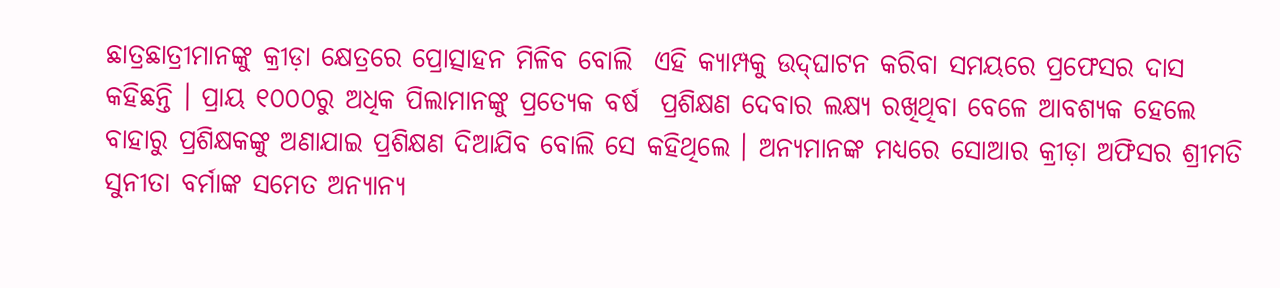ଛାତ୍ରଛାତ୍ରୀମାନଙ୍କୁ କ୍ରୀଡ଼ା କ୍ଷେତ୍ରରେ ପ୍ରୋତ୍ସାହନ ମିଳିବ ବୋଲି  ଏହି କ୍ୟାମ୍ପକୁ ଉଦ୍‌ଘାଟନ କରିବା ସମୟରେ ପ୍ରଫେସର ଦାସ କହିଛନ୍ତି । ପ୍ରାୟ ୧୦୦୦ରୁ ଅଧିକ ପିଲାମାନଙ୍କୁ ପ୍ରତ୍ୟେକ ବର୍ଷ  ପ୍ରଶିକ୍ଷଣ ଦେବାର ଲକ୍ଷ୍ୟ ରଖିଥିବା ବେଳେ ଆବଶ୍ୟକ ହେଲେ ବାହାରୁ ପ୍ରଶିକ୍ଷକଙ୍କୁ ଅଣାଯାଇ ପ୍ରଶିକ୍ଷଣ ଦିଆଯିବ ବୋଲି ସେ କହିଥିଲେ । ଅନ୍ୟମାନଙ୍କ ମଧ୍ୟରେ ସୋଆର କ୍ରୀଡ଼ା ଅଫିସର ଶ୍ରୀମତି ସୁନୀତା ବର୍ମାଙ୍କ ସମେତ ଅନ୍ୟାନ୍ୟ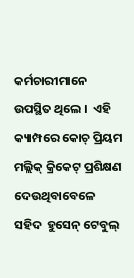କର୍ମଚାରୀମାନେ ଉପସ୍ଥିତ ଥିଲେ ।  ଏହି କ୍ୟାମ୍ପରେ କୋଚ୍ ପ୍ରିୟମ ମଲ୍ଲିକ୍ କ୍ରିକେଟ୍ ପ୍ରଶିକ୍ଷଣ ଦେଉଥିବାବେଳେ ସହିଦ  ହୁସେନ୍ ଟେବୁଲ୍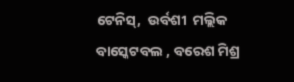ଟେନିସ୍‌,  ଉର୍ବଶୀ  ମଲ୍ଲିକ  ବାସ୍କେଟବଲ , ବରେଶ ମିଶ୍ର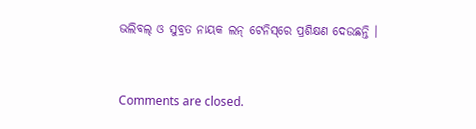ଭଲିବଲ୍ ଓ ସୁବ୍ରତ ନାୟକ ଲନ୍ ଟେନିସ୍‌ରେ ପ୍ରଶିକ୍ଷଣ ଦେଉଛନ୍ତି ।



Comments are closed.